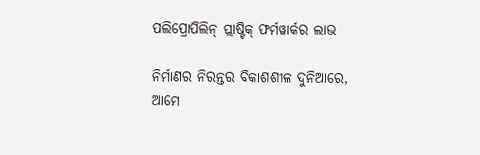ପଲିପ୍ରୋପିଲିନ୍ ପ୍ଲାଷ୍ଟିକ୍ ଫର୍ମୱାର୍କର ଲାଭ

ନିର୍ମାଣର ନିରନ୍ତର ବିକାଶଶୀଳ ଦୁନିଆରେ, ଆମେ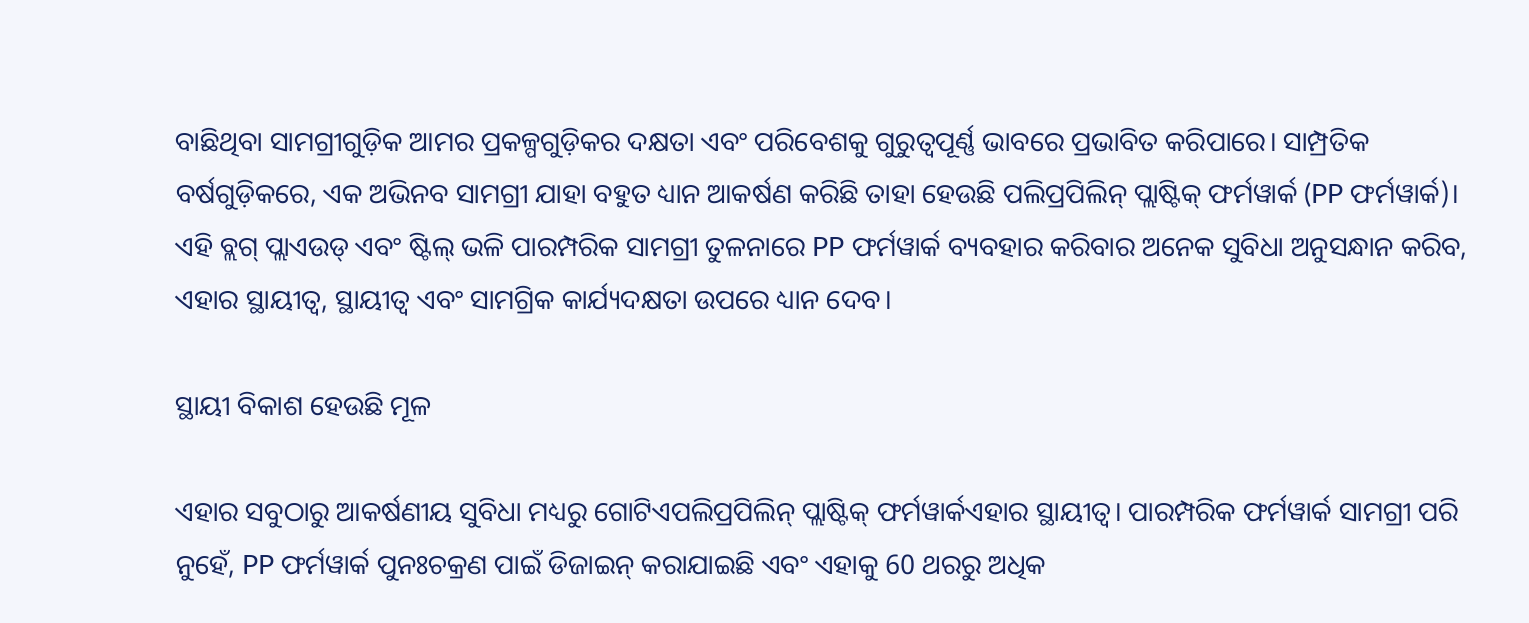ବାଛିଥିବା ସାମଗ୍ରୀଗୁଡ଼ିକ ଆମର ପ୍ରକଳ୍ପଗୁଡ଼ିକର ଦକ୍ଷତା ଏବଂ ପରିବେଶକୁ ଗୁରୁତ୍ୱପୂର୍ଣ୍ଣ ଭାବରେ ପ୍ରଭାବିତ କରିପାରେ। ସାମ୍ପ୍ରତିକ ବର୍ଷଗୁଡ଼ିକରେ, ଏକ ଅଭିନବ ସାମଗ୍ରୀ ଯାହା ବହୁତ ଧ୍ୟାନ ଆକର୍ଷଣ କରିଛି ତାହା ହେଉଛି ପଲିପ୍ରପିଲିନ୍ ପ୍ଲାଷ୍ଟିକ୍ ଫର୍ମୱାର୍କ (PP ଫର୍ମୱାର୍କ)। ଏହି ବ୍ଲଗ୍ ପ୍ଲାଏଉଡ୍ ଏବଂ ଷ୍ଟିଲ୍ ଭଳି ପାରମ୍ପରିକ ସାମଗ୍ରୀ ତୁଳନାରେ PP ଫର୍ମୱାର୍କ ବ୍ୟବହାର କରିବାର ଅନେକ ସୁବିଧା ଅନୁସନ୍ଧାନ କରିବ, ଏହାର ସ୍ଥାୟୀତ୍ୱ, ସ୍ଥାୟୀତ୍ୱ ଏବଂ ସାମଗ୍ରିକ କାର୍ଯ୍ୟଦକ୍ଷତା ଉପରେ ଧ୍ୟାନ ଦେବ।

ସ୍ଥାୟୀ ବିକାଶ ହେଉଛି ମୂଳ

ଏହାର ସବୁଠାରୁ ଆକର୍ଷଣୀୟ ସୁବିଧା ମଧ୍ୟରୁ ଗୋଟିଏପଲିପ୍ରପିଲିନ୍ ପ୍ଲାଷ୍ଟିକ୍ ଫର୍ମୱାର୍କଏହାର ସ୍ଥାୟୀତ୍ୱ। ପାରମ୍ପରିକ ଫର୍ମୱାର୍କ ସାମଗ୍ରୀ ପରି ନୁହେଁ, PP ଫର୍ମୱାର୍କ ପୁନଃଚକ୍ରଣ ପାଇଁ ଡିଜାଇନ୍ କରାଯାଇଛି ଏବଂ ଏହାକୁ 60 ଥରରୁ ଅଧିକ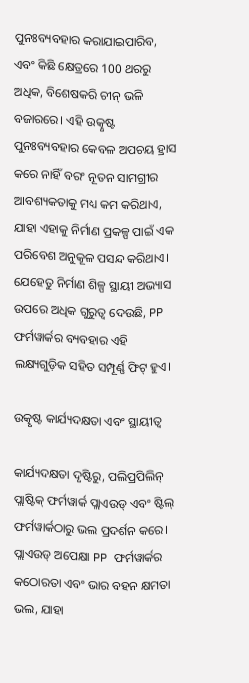ପୁନଃବ୍ୟବହାର କରାଯାଇପାରିବ, ଏବଂ କିଛି କ୍ଷେତ୍ରରେ 100 ଥରରୁ ଅଧିକ, ବିଶେଷକରି ଚୀନ୍ ଭଳି ବଜାରରେ। ଏହି ଉତ୍କୃଷ୍ଟ ପୁନଃବ୍ୟବହାର କେବଳ ଅପଚୟ ହ୍ରାସ କରେ ନାହିଁ ବରଂ ନୂତନ ସାମଗ୍ରୀର ଆବଶ୍ୟକତାକୁ ମଧ୍ୟ କମ କରିଥାଏ, ଯାହା ଏହାକୁ ନିର୍ମାଣ ପ୍ରକଳ୍ପ ପାଇଁ ଏକ ପରିବେଶ ଅନୁକୂଳ ପସନ୍ଦ କରିଥାଏ। ଯେହେତୁ ନିର୍ମାଣ ଶିଳ୍ପ ସ୍ଥାୟୀ ଅଭ୍ୟାସ ଉପରେ ଅଧିକ ଗୁରୁତ୍ୱ ଦେଉଛି, PP ଫର୍ମୱାର୍କର ବ୍ୟବହାର ଏହି ଲକ୍ଷ୍ୟଗୁଡ଼ିକ ସହିତ ସମ୍ପୂର୍ଣ୍ଣ ଫିଟ୍ ହୁଏ।

ଉତ୍କୃଷ୍ଟ କାର୍ଯ୍ୟଦକ୍ଷତା ଏବଂ ସ୍ଥାୟୀତ୍ୱ

କାର୍ଯ୍ୟଦକ୍ଷତା ଦୃଷ୍ଟିରୁ, ପଲିପ୍ରପିଲିନ୍ ପ୍ଲାଷ୍ଟିକ୍ ଫର୍ମୱାର୍କ ପ୍ଲାଏଉଡ୍ ଏବଂ ଷ୍ଟିଲ୍ ଫର୍ମୱାର୍କଠାରୁ ଭଲ ପ୍ରଦର୍ଶନ କରେ। ପ୍ଲାଏଉଡ୍ ଅପେକ୍ଷା PP ଫର୍ମୱାର୍କର କଠୋରତା ଏବଂ ଭାର ବହନ କ୍ଷମତା ଭଲ, ଯାହା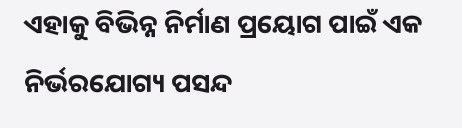ଏହାକୁ ବିଭିନ୍ନ ନିର୍ମାଣ ପ୍ରୟୋଗ ପାଇଁ ଏକ ନିର୍ଭରଯୋଗ୍ୟ ପସନ୍ଦ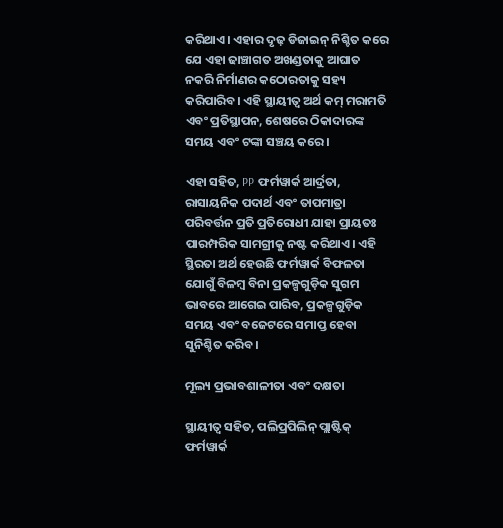କରିଥାଏ। ଏହାର ଦୃଢ଼ ଡିଜାଇନ୍ ନିଶ୍ଚିତ କରେ ଯେ ଏହା ଢାଞ୍ଚାଗତ ଅଖଣ୍ଡତାକୁ ଆଘାତ ନକରି ନିର୍ମାଣର କଠୋରତାକୁ ସହ୍ୟ କରିପାରିବ। ଏହି ସ୍ଥାୟୀତ୍ୱ ଅର୍ଥ କମ୍ ମରାମତି ଏବଂ ପ୍ରତିସ୍ଥାପନ, ଶେଷରେ ଠିକାଦାରଙ୍କ ସମୟ ଏବଂ ଟଙ୍କା ସଞ୍ଚୟ କରେ।

ଏହା ସହିତ, PP ଫର୍ମୱାର୍କ ଆର୍ଦ୍ରତା, ରାସାୟନିକ ପଦାର୍ଥ ଏବଂ ତାପମାତ୍ରା ପରିବର୍ତ୍ତନ ପ୍ରତି ପ୍ରତିରୋଧୀ ଯାହା ପ୍ରାୟତଃ ପାରମ୍ପରିକ ସାମଗ୍ରୀକୁ ନଷ୍ଟ କରିଥାଏ। ଏହି ସ୍ଥିରତା ଅର୍ଥ ହେଉଛି ଫର୍ମୱାର୍କ ବିଫଳତା ଯୋଗୁଁ ବିଳମ୍ବ ବିନା ପ୍ରକଳ୍ପଗୁଡ଼ିକ ସୁଗମ ଭାବରେ ଆଗେଇ ପାରିବ, ପ୍ରକଳ୍ପଗୁଡ଼ିକ ସମୟ ଏବଂ ବଜେଟରେ ସମାପ୍ତ ହେବା ସୁନିଶ୍ଚିତ କରିବ।

ମୂଲ୍ୟ ପ୍ରଭାବଶାଳୀତା ଏବଂ ଦକ୍ଷତା

ସ୍ଥାୟୀତ୍ୱ ସହିତ, ପଲିପ୍ରପିଲିନ୍ ପ୍ଲାଷ୍ଟିକ୍ ଫର୍ମୱାର୍କ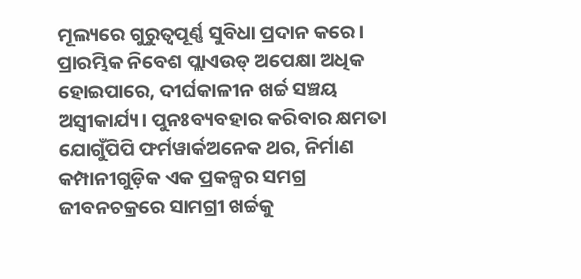ମୂଲ୍ୟରେ ଗୁରୁତ୍ୱପୂର୍ଣ୍ଣ ସୁବିଧା ପ୍ରଦାନ କରେ। ପ୍ରାରମ୍ଭିକ ନିବେଶ ପ୍ଲାଏଉଡ୍ ଅପେକ୍ଷା ଅଧିକ ହୋଇପାରେ, ଦୀର୍ଘକାଳୀନ ଖର୍ଚ୍ଚ ସଞ୍ଚୟ ଅସ୍ୱୀକାର୍ଯ୍ୟ। ପୁନଃବ୍ୟବହାର କରିବାର କ୍ଷମତା ଯୋଗୁଁପିପି ଫର୍ମୱାର୍କଅନେକ ଥର, ନିର୍ମାଣ କମ୍ପାନୀଗୁଡ଼ିକ ଏକ ପ୍ରକଳ୍ପର ସମଗ୍ର ଜୀବନଚକ୍ରରେ ସାମଗ୍ରୀ ଖର୍ଚ୍ଚକୁ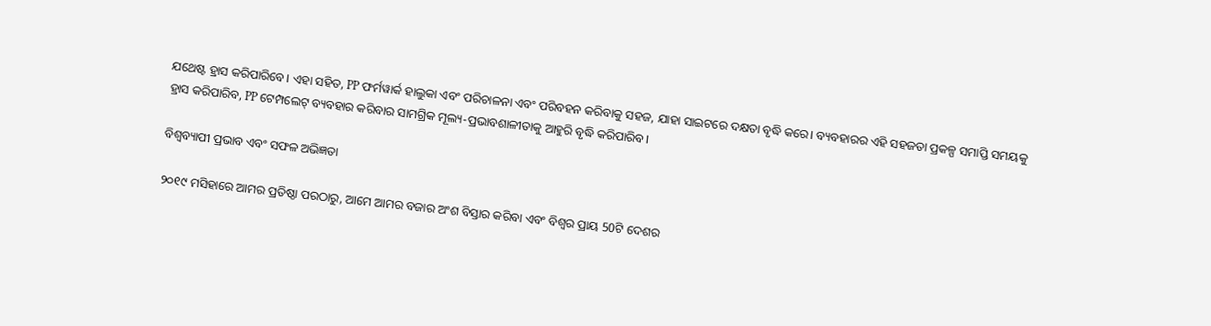ଯଥେଷ୍ଟ ହ୍ରାସ କରିପାରିବେ। ଏହା ସହିତ, PP ଫର୍ମୱାର୍କ ହାଲୁକା ଏବଂ ପରିଚାଳନା ଏବଂ ପରିବହନ କରିବାକୁ ସହଜ, ଯାହା ସାଇଟରେ ଦକ୍ଷତା ବୃଦ୍ଧି କରେ। ବ୍ୟବହାରର ଏହି ସହଜତା ପ୍ରକଳ୍ପ ସମାପ୍ତି ସମୟକୁ ହ୍ରାସ କରିପାରିବ, PP ଟେମ୍ପଲେଟ୍ ବ୍ୟବହାର କରିବାର ସାମଗ୍ରିକ ମୂଲ୍ୟ-ପ୍ରଭାବଶାଳୀତାକୁ ଆହୁରି ବୃଦ୍ଧି କରିପାରିବ।

ବିଶ୍ୱବ୍ୟାପୀ ପ୍ରଭାବ ଏବଂ ସଫଳ ଅଭିଜ୍ଞତା

୨୦୧୯ ମସିହାରେ ଆମର ପ୍ରତିଷ୍ଠା ପରଠାରୁ, ଆମେ ଆମର ବଜାର ଅଂଶ ବିସ୍ତାର କରିବା ଏବଂ ବିଶ୍ୱର ପ୍ରାୟ 50ଟି ଦେଶର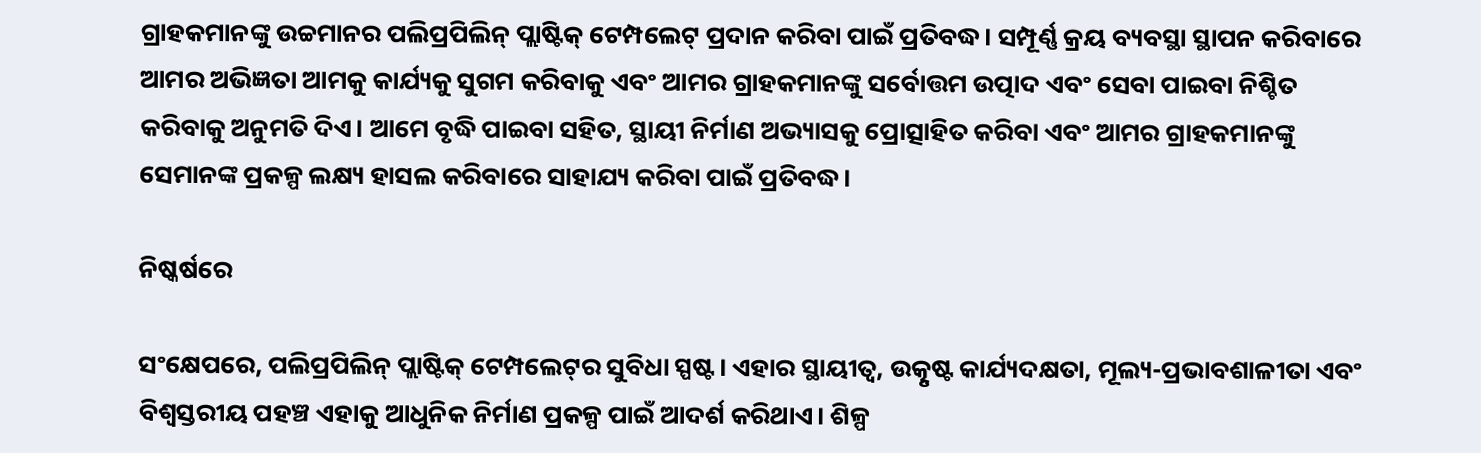ଗ୍ରାହକମାନଙ୍କୁ ଉଚ୍ଚମାନର ପଲିପ୍ରପିଲିନ୍ ପ୍ଲାଷ୍ଟିକ୍ ଟେମ୍ପଲେଟ୍ ପ୍ରଦାନ କରିବା ପାଇଁ ପ୍ରତିବଦ୍ଧ। ସମ୍ପୂର୍ଣ୍ଣ କ୍ରୟ ବ୍ୟବସ୍ଥା ସ୍ଥାପନ କରିବାରେ ଆମର ଅଭିଜ୍ଞତା ଆମକୁ କାର୍ଯ୍ୟକୁ ସୁଗମ କରିବାକୁ ଏବଂ ଆମର ଗ୍ରାହକମାନଙ୍କୁ ସର୍ବୋତ୍ତମ ଉତ୍ପାଦ ଏବଂ ସେବା ପାଇବା ନିଶ୍ଚିତ କରିବାକୁ ଅନୁମତି ଦିଏ। ଆମେ ବୃଦ୍ଧି ପାଇବା ସହିତ, ସ୍ଥାୟୀ ନିର୍ମାଣ ଅଭ୍ୟାସକୁ ପ୍ରୋତ୍ସାହିତ କରିବା ଏବଂ ଆମର ଗ୍ରାହକମାନଙ୍କୁ ସେମାନଙ୍କ ପ୍ରକଳ୍ପ ଲକ୍ଷ୍ୟ ହାସଲ କରିବାରେ ସାହାଯ୍ୟ କରିବା ପାଇଁ ପ୍ରତିବଦ୍ଧ।

ନିଷ୍କର୍ଷରେ

ସଂକ୍ଷେପରେ, ପଲିପ୍ରପିଲିନ୍ ପ୍ଲାଷ୍ଟିକ୍ ଟେମ୍ପଲେଟ୍‌ର ସୁବିଧା ସ୍ପଷ୍ଟ। ଏହାର ସ୍ଥାୟୀତ୍ୱ, ଉତ୍କୃଷ୍ଟ କାର୍ଯ୍ୟଦକ୍ଷତା, ମୂଲ୍ୟ-ପ୍ରଭାବଶାଳୀତା ଏବଂ ବିଶ୍ୱସ୍ତରୀୟ ପହଞ୍ଚ ଏହାକୁ ଆଧୁନିକ ନିର୍ମାଣ ପ୍ରକଳ୍ପ ପାଇଁ ଆଦର୍ଶ କରିଥାଏ। ଶିଳ୍ପ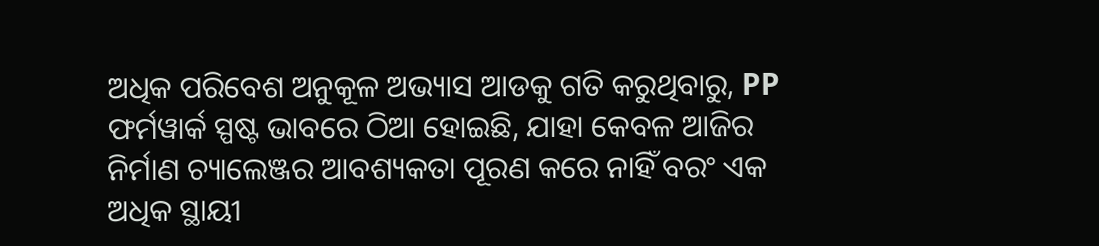ଅଧିକ ପରିବେଶ ଅନୁକୂଳ ଅଭ୍ୟାସ ଆଡକୁ ଗତି କରୁଥିବାରୁ, PP ଫର୍ମୱାର୍କ ସ୍ପଷ୍ଟ ଭାବରେ ଠିଆ ହୋଇଛି, ଯାହା କେବଳ ଆଜିର ନିର୍ମାଣ ଚ୍ୟାଲେଞ୍ଜର ଆବଶ୍ୟକତା ପୂରଣ କରେ ନାହିଁ ବରଂ ଏକ ଅଧିକ ସ୍ଥାୟୀ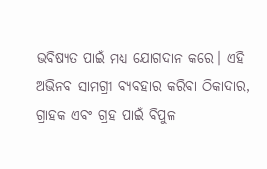ଭବିଷ୍ୟତ ପାଇଁ ମଧ୍ୟ ଯୋଗଦାନ କରେ। ଏହି ଅଭିନବ ସାମଗ୍ରୀ ବ୍ୟବହାର କରିବା ଠିକାଦାର, ଗ୍ରାହକ ଏବଂ ଗ୍ରହ ପାଇଁ ବିପୁଳ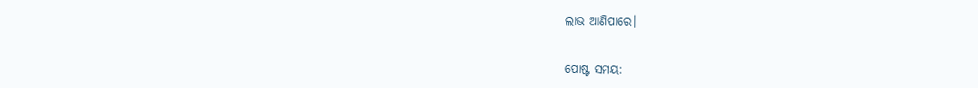ଲାଭ ଆଣିପାରେ।


ପୋଷ୍ଟ ସମୟ: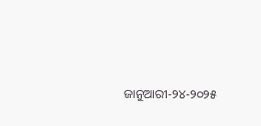ଜାନୁଆରୀ-୨୪-୨୦୨୫